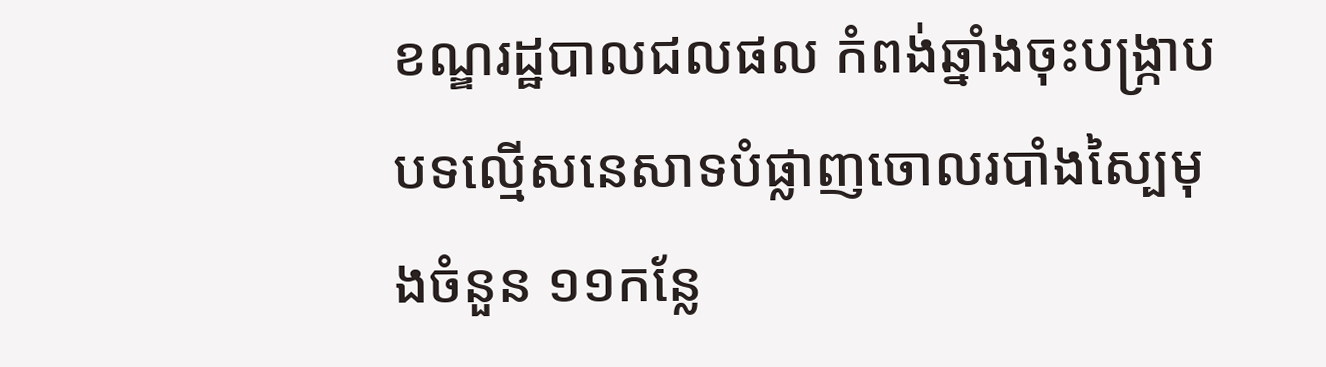ខណ្ឌរដ្ឋបាលជលផល កំពង់ឆ្នាំងចុះបង្ក្រាបបទល្មើសនេសាទបំផ្លាញចោលរបាំងស្បៃមុងចំនួន ១១កន្លែ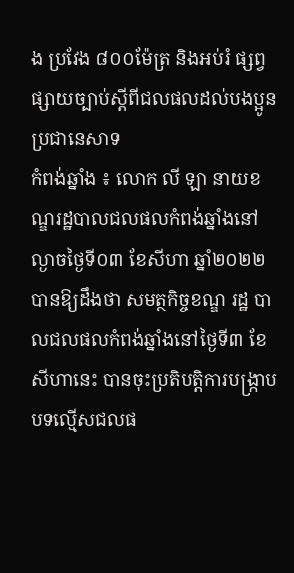ង ប្រវែង ៨០០ម៉ែត្រ និងអប់រំ ផ្សព្វផ្សាយច្បាប់ស្ដីពីជលផលដល់បងប្អូនប្រជានេសាទ
កំពង់ឆ្នាំង ៖ លោក លី ឡា នាយខណ្ឌរដ្ឋបាលជលផលកំពង់ឆ្នាំងនៅល្ងាចថ្ងៃទី០៣ ខែសីហា ឆ្នាំ២០២២ បានឱ្យដឹងថា សមត្ថកិច្ចខណ្ឌ រដ្ឋ បាលជលផលកំពង់ឆ្នាំងនៅថ្ងៃទី៣ ខែសីហានេះ បានចុះប្រតិបត្តិការបង្រ្កាប បទល្មើសជលផ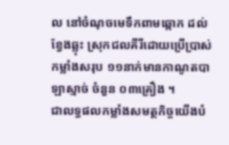ល នៅចំណុចមេទឹកពាមឆ្កោក ដល់ខ្វែងឆ្លុះ ស្រុកជលគីរីដោយប្រើប្រាស់កម្លាំងសរុប ១១នាក់មានកាណូតបាឡាស្មាច់ ចំនួន ០៣គ្រឿង ។
ជាលទ្ធផលកម្លាំងសមត្ថកិច្ចយើងបំ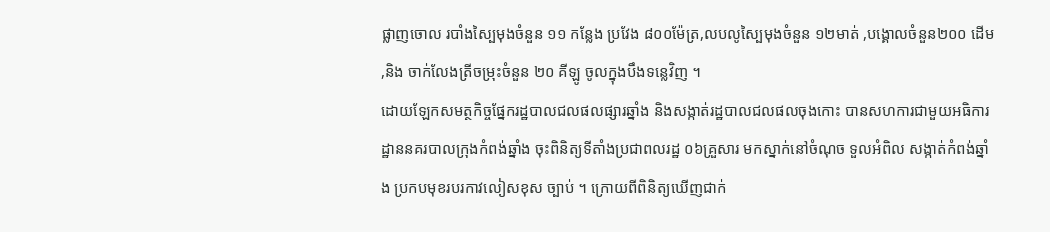ផ្លាញចោល របាំងស្បៃមុងចំនួន ១១ កន្លែង ប្រវែង ៨០០ម៉ែត្រ,លបលូស្បៃមុងចំនួន ១២មាត់ ,បង្គោលចំនួន២០០ ដើម ,និង ចាក់លែងត្រីចម្រុះចំនួន ២០ គីឡូ ចូលក្នុងបឹងទន្លេវិញ ។
ដោយឡែកសមត្ថកិច្ចផ្នែករដ្ឋបាលជលផលផ្សារឆ្នាំង និងសង្កាត់រដ្ឋបាលជលផលចុងកោះ បានសហការជាមួយអធិការដ្ឋាននគរបាលក្រុងកំពង់ឆ្នាំង ចុះពិនិត្យទីតាំងប្រជាពលរដ្ឋ ០៦គ្រួសារ មកស្នាក់នៅចំណុច ទួលអំពិល សង្កាត់កំពង់ឆ្នាំង ប្រកបមុខរបរកាវលៀសខុស ច្បាប់ ។ ក្រោយពីពិនិត្យឃើញជាក់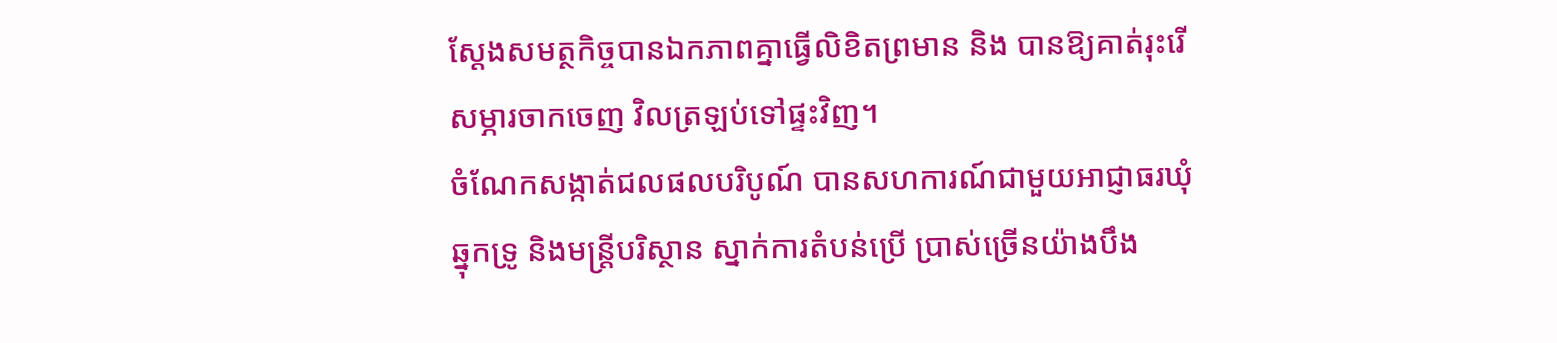ស្តែងសមត្ថកិច្ចបានឯកភាពគ្នាធ្វើលិខិតព្រមាន និង បានឱ្យគាត់រុះរេីសម្ភារចាកចេញ វិលត្រឡប់ទៅផ្ទះវិញ។
ចំណែកសង្កាត់ជលផលបរិបូណ៍ បានសហការណ៍ជាមួយអាជ្ញាធរឃុំឆ្នុកទ្រូ និងមន្ត្រីបរិស្ថាន ស្នាក់ការតំបន់ប្រើ ប្រាស់ច្រើនយ៉ាងបឹង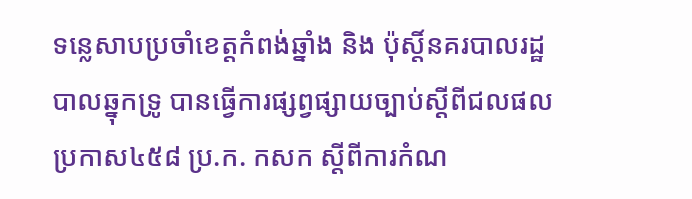ទន្លេសាបប្រចាំខេត្តកំពង់ឆ្នាំង និង ប៉ុស្តិ៍នគរបាលរដ្ឋបាលឆ្នុកទ្រូ បានធ្វើការផ្សព្វផ្សាយច្បាប់ស្ដីពីជលផល ប្រកាស៤៥៨ ប្រ.ក. កសក ស្ដីពីការកំណ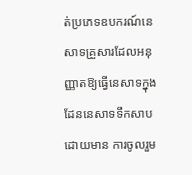ត់ប្រភេទឧបករណ៍នេសាទគ្រួសារដែលអនុញ្ញាតឱ្យធ្វើនេសាទក្នុងដែននេសាទទឹកសាប ដោយមាន ការចូលរួម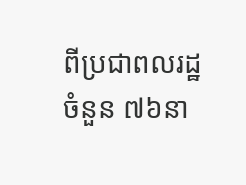ពីប្រជាពលរដ្ឋចំនួន ៧៦នា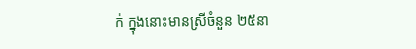ក់ ក្នុងនោះមានស្រីចំនួន ២៥នា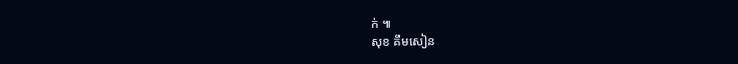ក់ ៕
សុខ គឹមសៀន